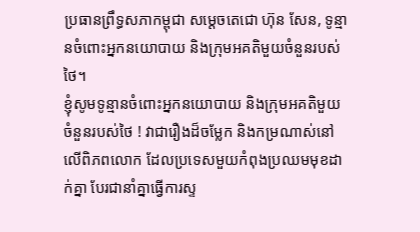ប្រធានព្រឹទ្ធសភាកម្ពុជា សម្ដេចតេជោ ហ៊ុន សែន, ទូន្មានចំពោះអ្នកនយោបាយ និងក្រុមអគតិមួយចំនួនរបស់ថៃ។
ខ្ញុំសូមទូន្មានចំពោះអ្នកនយោបាយ និងក្រុមអគតិមួយចំនួនរបស់ថៃ ! វាជារឿងដ៏ចម្លែក និងកម្រណាស់នៅលើពិភពលោក ដែលប្រទេសមួយកំពុងប្រឈមមុខដាក់គ្នា បែរជានាំគ្នាធ្វើការស្ទ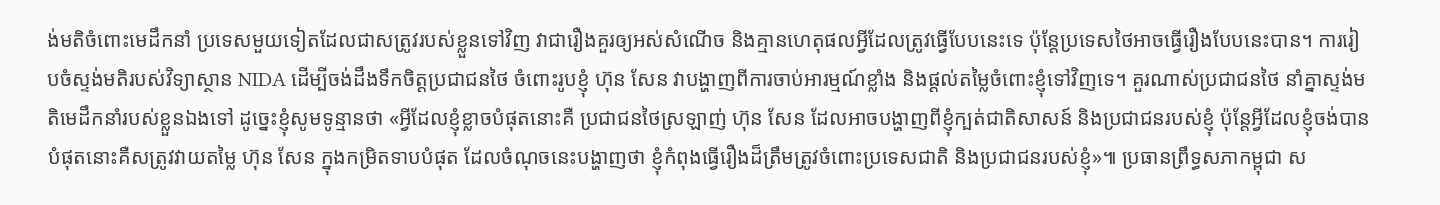ង់មតិចំពោះមេដឹកនាំ ប្រទេសមួយទៀតដែលជាសត្រូវរបស់ខ្លួនទៅវិញ វាជារឿងគួរឲ្យអស់សំណើច និងគ្មានហេតុផលអ្វីដែលត្រូវធ្វើបែបនេះទេ ប៉ុន្តែប្រទេសថៃអាចធ្វើរឿងបែបនេះបាន។ ការរៀបចំស្ទង់មតិរបស់វិទ្យាស្ថាន NIDA ដើម្បីចង់ដឹងទឹកចិត្តប្រជាជនថៃ ចំពោះរូបខ្ញុំ ហ៊ុន សែន វាបង្ហាញពីការចាប់អារម្មណ៍ខ្លាំង និងផ្តល់តម្លៃចំពោះខ្ញុំទៅវិញទេ។ គួរណាស់ប្រជាជនថៃ នាំគ្នាស្ទង់មតិមេដឹកនាំរបស់ខ្លួនឯងទៅ ដូច្នេះខ្ញុំសូមទូន្មានថា «អ្វីដែលខ្ញុំខ្លាចបំផុតនោះគឺ ប្រជាជនថៃស្រឡាញ់ ហ៊ុន សែន ដែលអាចបង្ហាញពីខ្ញុំក្បត់ជាតិសាសន៍ និងប្រជាជនរបស់ខ្ញុំ ប៉ុន្តែអ្វីដែលខ្ញុំចង់បានបំផុតនោះគឺសត្រូវវាយតម្លៃ ហ៊ុន សែន ក្នុងកម្រិតទាបបំផុត ដែលចំណុចនេះបង្ហាញថា ខ្ញុំកំពុងធ្វើរឿងដ៏ត្រឹមត្រូវចំពោះប្រទេសជាតិ និងប្រជាជនរបស់ខ្ញុំ»៕ ប្រធានព្រឹទ្ធសភាកម្ពុជា ស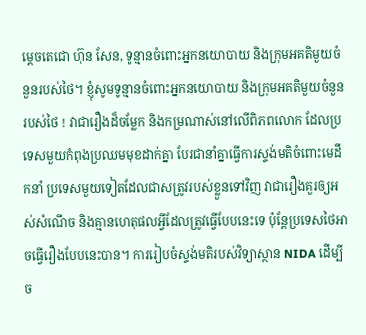ម្ដេចតេជោ ហ៊ុន សែន, ទូន្មានចំពោះអ្នកនយោបាយ និងក្រុមអគតិមួយចំនួនរបស់ថៃ។ ខ្ញុំសូមទូន្មានចំពោះអ្នកនយោបាយ និងក្រុមអគតិមួយចំនួនរបស់ថៃ ! វាជារឿងដ៏ចម្លែក និងកម្រណាស់នៅលើពិភពលោក ដែលប្រទេសមួយកំពុងប្រឈមមុខដាក់គ្នា បែរជានាំគ្នាធ្វើការស្ទង់មតិចំពោះមេដឹកនាំ ប្រទេសមួយទៀតដែលជាសត្រូវរបស់ខ្លួនទៅវិញ វាជារឿងគួរឲ្យអស់សំណើច និងគ្មានហេតុផលអ្វីដែលត្រូវធ្វើបែបនេះទេ ប៉ុន្តែប្រទេសថៃអាចធ្វើរឿងបែបនេះបាន។ ការរៀបចំស្ទង់មតិរបស់វិទ្យាស្ថាន NIDA ដើម្បីច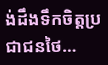ង់ដឹងទឹកចិត្តប្រជាជនថៃ…